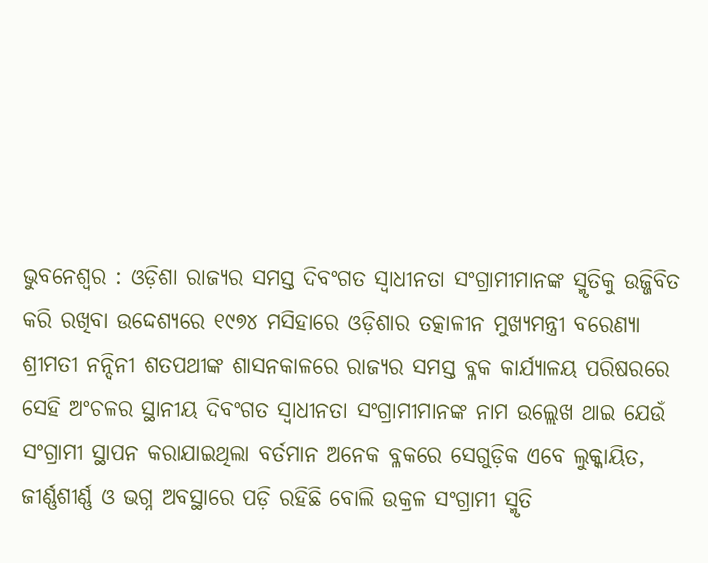ଭୁବନେଶ୍ୱର : ଓଡ଼ିଶା ରାଜ୍ୟର ସମସ୍ତ ଦିବଂଗତ ସ୍ୱାଧୀନତା ସଂଗ୍ରାମୀମାନଙ୍କ ସ୍ମୃତିକୁ ଉଜ୍ଜିବିତ କରି ରଖିବା ଉଦ୍ଦେଶ୍ୟରେ ୧୯୭୪ ମସିହାରେ ଓଡ଼ିଶାର ତତ୍କାଳୀନ ମୁଖ୍ୟମନ୍ତ୍ରୀ ବରେଣ୍ୟା ଶ୍ରୀମତୀ ନନ୍ଦିନୀ ଶତପଥୀଙ୍କ ଶାସନକାଳରେ ରାଜ୍ୟର ସମସ୍ତ ବ୍ଳକ କାର୍ଯ୍ୟାଳୟ ପରିଷରରେ ସେହି ଅଂଚଳର ସ୍ଥାନୀୟ ଦିବଂଗତ ସ୍ୱାଧୀନତା ସଂଗ୍ରାମୀମାନଙ୍କ ନାମ ଉଲ୍ଲେଖ ଥାଇ ଯେଉଁ ସଂଗ୍ରାମୀ ସ୍ଥାପନ କରାଯାଇଥିଲା ବର୍ତମାନ ଅନେକ ବ୍ଳକରେ ସେଗୁଡ଼ିକ ଏବେ ଲୁକ୍କାୟିତ, ଜୀର୍ଣ୍ଣଶୀର୍ଣ୍ଣ ଓ ଭଗ୍ନ ଅବସ୍ଥାରେ ପଡ଼ି ରହିଛି ବୋଲି ଉକ୍ରଳ ସଂଗ୍ରାମୀ ସ୍ମୃତି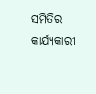ସମିତିର କାର୍ଯ୍ୟକାରୀ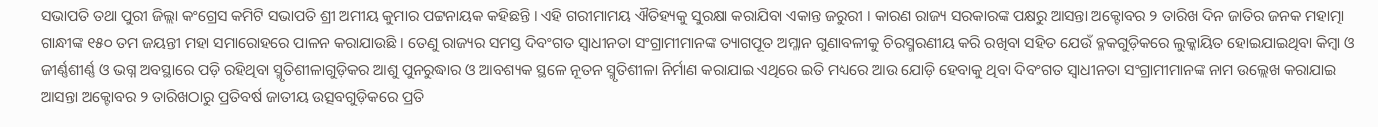ସଭାପତି ତଥା ପୁରୀ ଜିଲ୍ଲା କଂଗ୍ରେସ କମିଟି ସଭାପତି ଶ୍ରୀ ଅମୀୟ କୁମାର ପଟ୍ଟନାୟକ କହିଛନ୍ତି । ଏହି ଗରୀମାମୟ ଐତିହ୍ୟକୁ ସୁରକ୍ଷା କରାଯିବା ଏକାନ୍ତ ଜରୁରୀ । କାରଣ ରାଜ୍ୟ ସରକାରଙ୍କ ପକ୍ଷରୁ ଆସନ୍ତା ଅକ୍ଟୋବର ୨ ତାରିଖ ଦିନ ଜାତିର ଜନକ ମହାତ୍ମା ଗାନ୍ଧୀଙ୍କ ୧୫୦ ତମ ଜୟନ୍ତୀ ମହା ସମାରୋହରେ ପାଳନ କରାଯାଉଛି । ତେଣୁ ରାଜ୍ୟର ସମସ୍ତ ଦିବଂଗତ ସ୍ୱାଧୀନତା ସଂଗ୍ରାମୀମାନଙ୍କ ତ୍ୟାଗପୂତ ଅମ୍ଳାନ ଗୁଣାବଳୀକୁ ଚିରସ୍ମରଣୀୟ କରି ରଖିବା ସହିତ ଯେଉଁ ବ୍ଳକଗୁଡ଼ିକରେ ଲୁକ୍କାୟିତ ହୋଇଯାଇଥିବା କିମ୍ବା ଓ ଜୀର୍ଣ୍ଣଶୀର୍ଣ୍ଣ ଓ ଭଗ୍ନ ଅବସ୍ଥାରେ ପଡ଼ି ରହିଥିବା ସ୍ମୃତିଶୀଳାଗୁଡ଼ିକର ଆଶୁ ପୁନରୁଦ୍ଧାର ଓ ଆବଶ୍ୟକ ସ୍ଥଳେ ନୂତନ ସ୍ମୃତିଶୀଳା ନିର୍ମାଣ କରାଯାଇ ଏଥିରେ ଇତି ମଧ୍ୟରେ ଆଉ ଯୋଡ଼ି ହେବାକୁ ଥିବା ଦିବଂଗତ ସ୍ୱାଧୀନତା ସଂଗ୍ରାମୀମାନଙ୍କ ନାମ ଉଲ୍ଲେଖ କରାଯାଇ ଆସନ୍ତା ଅକ୍ଟୋବର ୨ ତାରିଖଠାରୁ ପ୍ରତିବର୍ଷ ଜାତୀୟ ଉତ୍ସବଗୁଡ଼ିକରେ ପ୍ରତି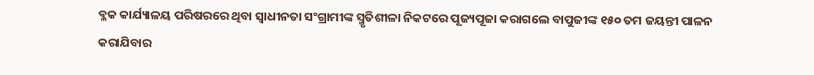ବ୍ଳକ କାର୍ଯ୍ୟାଳୟ ପରିଷରରେ ଥିବା ସ୍ୱାଧୀନତା ସଂଗ୍ରାମୀଙ୍କ ସ୍ମୃତିଶୀଳା ନିକଟରେ ପୂଜ୍ୟପୂଜା କରାଗଲେ ବାପୁଜୀଙ୍କ ୧୫୦ ତମ ଜୟନ୍ତୀ ପାଳନ କରାଯିବାର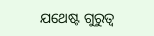ଯଥେଷ୍ଟ ଗୁରୁତ୍ୱ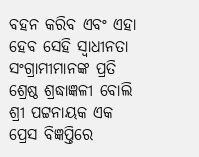ବହନ କରିବ ଏବଂ ଏହା ହେବ ସେହି ସ୍ୱାଧୀନତା ସଂଗ୍ରାମୀମାନଙ୍କ ପ୍ରତି ଶ୍ରେଷ୍ଠ ଶ୍ରଦ୍ଧାଜ୍ଞଳୀ ବୋଲି ଶ୍ରୀ ପଟ୍ଟନାୟକ ଏକ ପ୍ରେସ ବିଜ୍ଞପ୍ତିରେ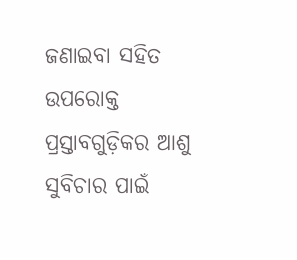ଜଣାଇବା ସହିତ ଉପରୋକ୍ତ ପ୍ରସ୍ତାବଗୁଡ଼ିକର ଆଶୁ ସୁବିଚାର ପାଇଁ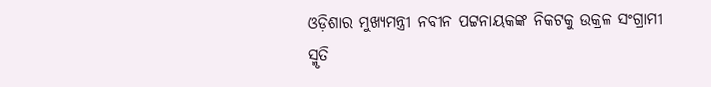ଓଡ଼ିଶାର ମୁଖ୍ୟମନ୍ତ୍ରୀ ନବୀନ ପଟ୍ଟନାୟକଙ୍କ ନିକଟକୁ ଉକ୍ରଳ ସଂଗ୍ରାମୀ ସ୍ମୃତି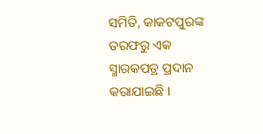ସମିତି, କାକଟପୁରଙ୍କ ତରଫରୁ ଏକ ସ୍ମାରକପତ୍ର ପ୍ରଦାନ କରାଯାଇଛି ।